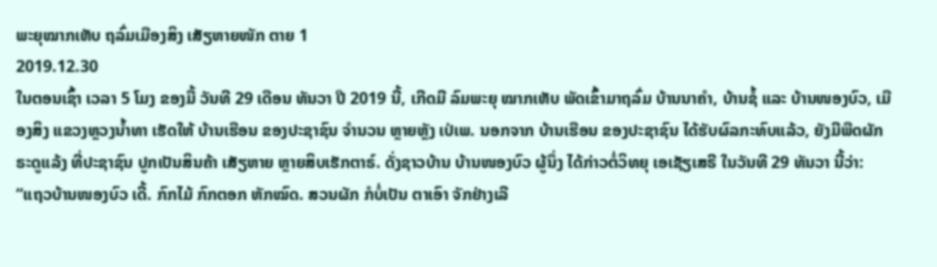ພະຍຸໝາກເຫັບ ຖລົ່ມເມືອງສິງ ເສັຽຫາຍໜັກ ຕາຍ 1
2019.12.30
ໃນຕອນເຊົ້າ ເວລາ 5 ໂມງ ຂອງມື້ ວັນທີ 29 ເດືອນ ທັນວາ ປີ 2019 ນີ້, ເກີດມີ ລົມພະຍຸ ໝາກເຫັບ ພັດເຂົ້າມາຖລົ່ມ ບ້ານນາຄຳ, ບ້ານຊໍ້ ແລະ ບ້ານໜອງບົວ, ເມືອງສິງ ແຂວງຫຼວງນໍ້າທາ ເຮັດໃຫ້ ບ້ານເຮືອນ ຂອງປະຊາຊົນ ຈຳນວນ ຫຼາຍຫຼັງ ເປ່ເພ. ນອກຈາກ ບ້ານເຮືອນ ຂອງປະຊາຊົນ ໄດ້ຮັບຜົລກະທົບແລ້ວ, ຍັງມີພືດຜັກ ຣະດູແລ້ງ ທີ່ປະຊາຊົນ ປູກເປັນສິນຄ້າ ເສັຽຫາຍ ຫຼາຍສິບເຮັກຕາຣ໌. ດັ່ງຊາວບ້ານ ບ້ານໜອງບົວ ຜູ້ນຶ່ງ ໄດ້ກ່າວຕໍ່ວິທຍຸ ເອເຊັຽເສຣີ ໃນວັນທີ 29 ທັນວາ ນີ້ວ່າ:
“ແຖວບ້ານໜອງບົວ ເດີ້. ກົກໄມ້ ກົກຕອກ ຫັກໝົດ. ສວນຜັກ ກໍບໍ່ເປັນ ຕາເອົາ ຈັກຢ່າງເລີ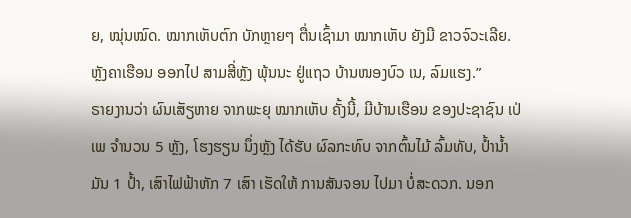ຍ, ໝຸ່ນໝົດ. ໝາກເຫັບຕົກ ບັກຫຼາຍໆ ຕື່ນເຊົ້າມາ ໝາກເຫັບ ຍັງມີ ຂາວຈົວະເລີຍ. ຫຼັງຄາເຮືອນ ອອກໄປ ສາມສີ່ຫຼັງ ພຸ້ນນະ ຢູ່ແຖວ ບ້ານໜອງບົວ ເນ, ລົມແຮງ.”
ຣາຍງານວ່າ ຜົນເສັຽຫາຍ ຈາກພະຍຸ ໝາກເຫັບ ຄັ້ງນີ້, ມີບ້ານເຮືອນ ຂອງປະຊາຊົນ ເປ່ເພ ຈຳນວນ 5 ຫຼັງ, ໂຮງຮຽນ ນຶ່ງຫຼັງ ໄດ້ຮັບ ຜົລກະທົບ ຈາກຕົ້ນໄມ້ ລົ້ມທັບ, ປໍ້ານໍ້າມັນ 1 ປໍ້າ, ເສົາໄຟຟ້າຫັກ 7 ເສົາ ເຮັດໃຫ້ ການສັນຈອນ ໄປມາ ບໍ່ສະດວກ. ນອກ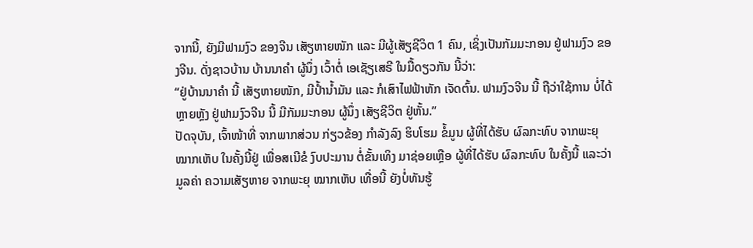ຈາກນີ້, ຍັງມີຟາມງົວ ຂອງຈີນ ເສັຽຫາຍໜັກ ແລະ ມີຜູ້ເສັຽຊີວິຕ 1 ຄົນ, ເຊິ່ງເປັນກັມມະກອນ ຢູ່ຟາມງົວ ຂອງຈີນ. ດັ່ງຊາວບ້ານ ບ້ານນາຄຳ ຜູ້ນຶ່ງ ເວົ້າຕໍ່ ເອເຊັຽເສຣີ ໃນມື້ດຽວກັນ ນີ້ວ່າ:
“ຢູ່ບ້ານນາຄຳ ນີ້ ເສັຽຫາຍໜັກ, ມີປໍ້ານໍ້າມັນ ແລະ ກໍເສົາໄຟຟ້າຫັກ ເຈັດຕົ້ນ. ຟາມງົວຈີນ ນີ້ ຖືວ່າໃຊ້ການ ບໍ່ໄດ້ຫຼາຍຫຼັງ ຢູ່ຟາມງົວຈີນ ນີ້ ມີກັມມະກອນ ຜູ້ນຶ່ງ ເສັຽຊີວິຕ ຢູ່ຫັ້ນ.”
ປັດຈຸບັນ, ເຈົ້າໜ້າທີ່ ຈາກພາກສ່ວນ ກ່ຽວຂ້ອງ ກຳລັງລົງ ຮິບໂຮມ ຂໍ້ມູນ ຜູ້ທີ່ໄດ້ຮັບ ຜົລກະທົບ ຈາກພະຍຸ ໝາກເຫັບ ໃນຄັ້ງນີ້ຢູ່ ເພື່ອສເນີຂໍ ງົບປະມານ ຕໍ່ຂັ້ນເທິງ ມາຊ່ອຍເຫຼືອ ຜູ້ທີ່ໄດ້ຮັບ ຜົລກະທົບ ໃນຄັ້ງນີ້ ແລະວ່າ ມູລຄ່າ ຄວາມເສັຽຫາຍ ຈາກພະຍຸ ໝາກເຫັບ ເທື່ອນີ້ ຍັງບໍ່ທັນຮູ້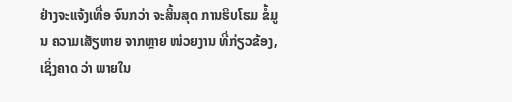ຢ່າງຈະແຈ້ງເທື່ອ ຈົນກວ່າ ຈະສິ້ນສຸດ ການຮິບໂຮມ ຂໍ້ມູນ ຄວາມເສັຽຫາຍ ຈາກຫຼາຍ ໜ່ວຍງານ ທີ່ກ່ຽວຂ້ອງ, ເຊິ່ງຄາດ ວ່າ ພາຍໃນ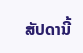ສັປດານີ້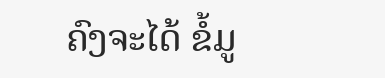ຄົງຈະໄດ້ ຂໍ້ມູ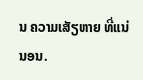ນ ຄວາມເສັຽຫາຍ ທີ່ແນ່ນອນ.